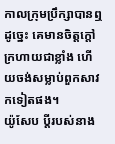កាលក្រុមប្រឹក្សាបានឮដូច្នេះ គេមានចិត្តក្តៅក្រហាយជាខ្លាំង ហើយចង់សម្លាប់ពួកសាវកទៀតផង។
យ៉ូសែប ប្តីរបស់នាង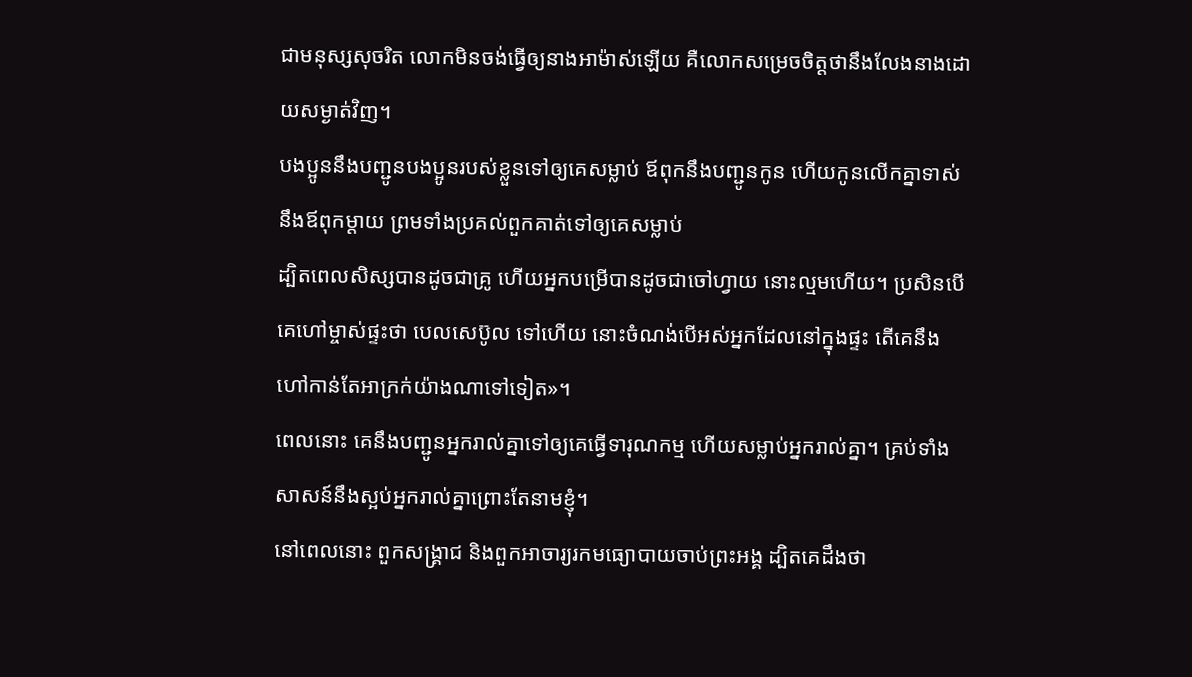ជាមនុស្សសុចរិត លោកមិនចង់ធ្វើឲ្យនាងអាម៉ាស់ឡើយ គឺលោកសម្រេចចិត្តថានឹងលែងនាងដោយសម្ងាត់វិញ។
បងប្អូននឹងបញ្ជូនបងប្អូនរបស់ខ្លួនទៅឲ្យគេសម្លាប់ ឪពុកនឹងបញ្ជូនកូន ហើយកូនលើកគ្នាទាស់នឹងឪពុកម្តាយ ព្រមទាំងប្រគល់ពួកគាត់ទៅឲ្យគេសម្លាប់
ដ្បិតពេលសិស្សបានដូចជាគ្រូ ហើយអ្នកបម្រើបានដូចជាចៅហ្វាយ នោះល្មមហើយ។ ប្រសិនបើគេហៅម្ចាស់ផ្ទះថា បេលសេប៊ូល ទៅហើយ នោះចំណង់បើអស់អ្នកដែលនៅក្នុងផ្ទះ តើគេនឹងហៅកាន់តែអាក្រក់យ៉ាងណាទៅទៀត»។
ពេលនោះ គេនឹងបញ្ជូនអ្នករាល់គ្នាទៅឲ្យគេធ្វើទារុណកម្ម ហើយសម្លាប់អ្នករាល់គ្នា។ គ្រប់ទាំងសាសន៍នឹងស្អប់អ្នករាល់គ្នាព្រោះតែនាមខ្ញុំ។
នៅពេលនោះ ពួកសង្គ្រាជ និងពួកអាចារ្យរកមធ្យោបាយចាប់ព្រះអង្គ ដ្បិតគេដឹងថា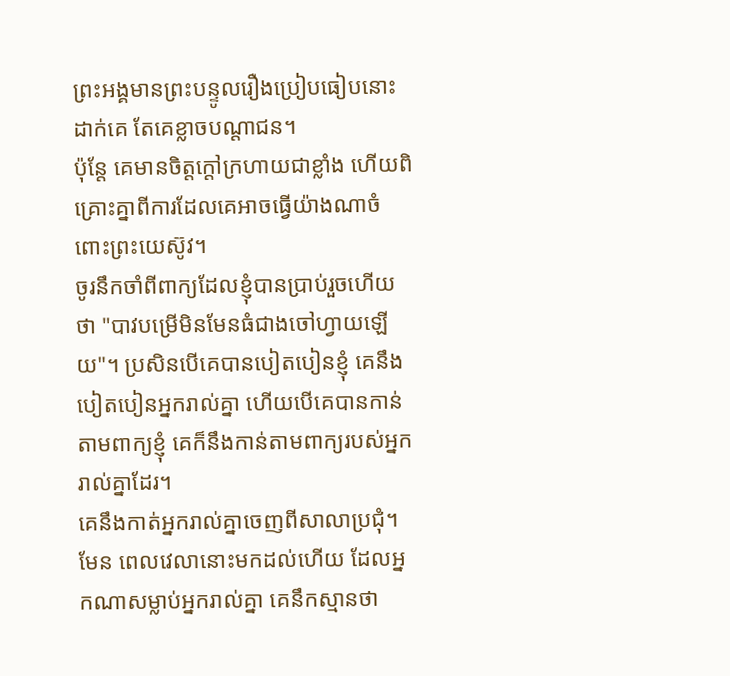ព្រះអង្គមានព្រះបន្ទូលរឿងប្រៀបធៀបនោះដាក់គេ តែគេខ្លាចបណ្តាជន។
ប៉ុន្តែ គេមានចិត្តក្ដៅក្រហាយជាខ្លាំង ហើយពិគ្រោះគ្នាពីការដែលគេអាចធ្វើយ៉ាងណាចំពោះព្រះយេស៊ូវ។
ចូរនឹកចាំពីពាក្យដែលខ្ញុំបានប្រាប់រួចហើយថា "បាវបម្រើមិនមែនធំជាងចៅហ្វាយឡើយ"។ ប្រសិនបើគេបានបៀតបៀនខ្ញុំ គេនឹងបៀតបៀនអ្នករាល់គ្នា ហើយបើគេបានកាន់តាមពាក្យខ្ញុំ គេក៏នឹងកាន់តាមពាក្យរបស់អ្នករាល់គ្នាដែរ។
គេនឹងកាត់អ្នករាល់គ្នាចេញពីសាលាប្រជុំ។ មែន ពេលវេលានោះមកដល់ហើយ ដែលអ្នកណាសម្លាប់អ្នករាល់គ្នា គេនឹកស្មានថា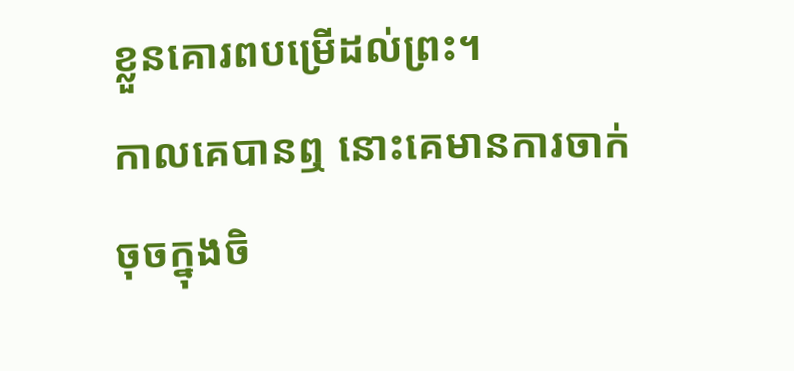ខ្លួនគោរពបម្រើដល់ព្រះ។
កាលគេបានឮ នោះគេមានការចាក់ចុចក្នុងចិ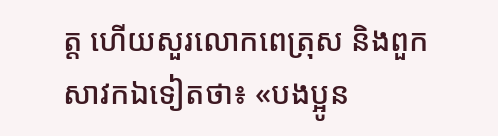ត្ត ហើយសួរលោកពេត្រុស និងពួកសាវកឯទៀតថា៖ «បងប្អូន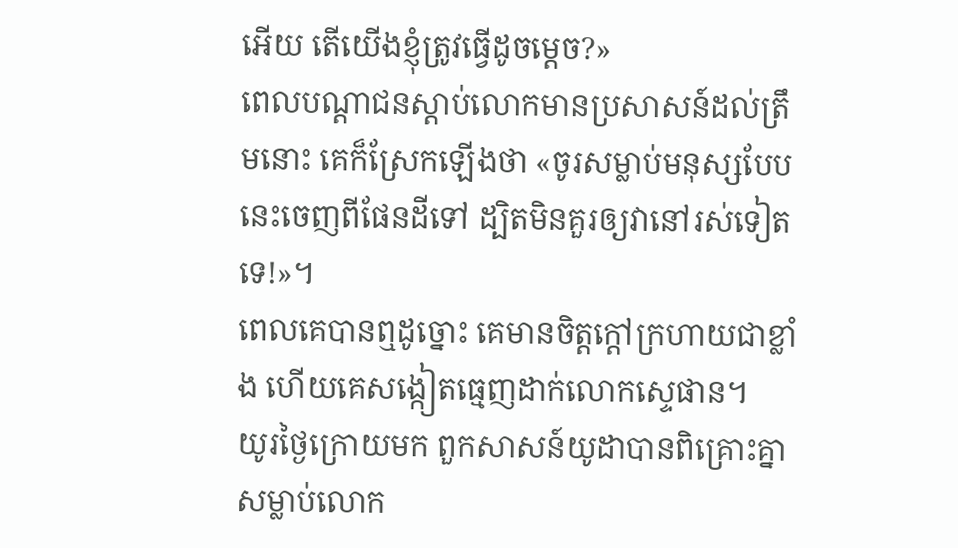អើយ តើយើងខ្ញុំត្រូវធ្វើដូចម្តេច?»
ពេលបណ្តាជនស្តាប់លោកមានប្រសាសន៍ដល់ត្រឹមនោះ គេក៏ស្រែកឡើងថា «ចូរសម្លាប់មនុស្សបែបនេះចេញពីផែនដីទៅ ដ្បិតមិនគួរឲ្យវានៅរស់ទៀតទេ!»។
ពេលគេបានឮដូច្នោះ គេមានចិត្តក្តៅក្រហាយជាខ្លាំង ហើយគេសង្កៀតធ្មេញដាក់លោកស្ទេផាន។
យូរថ្ងៃក្រោយមក ពួកសាសន៍យូដាបានពិគ្រោះគ្នាសម្លាប់លោក